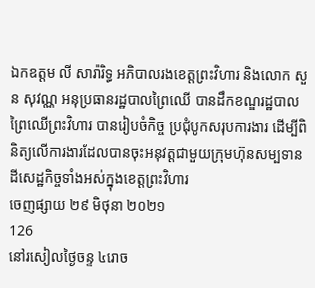ឯកឧត្តម លី សារ៉ារិទ្ធ អភិបាលរងខេត្តព្រះវិហារ និងលោក សួន សុវណ្ណ អនុប្រធានរដ្ឋបាលព្រៃឈើ បានដឹកខណ្ឌរដ្ឋបាលព្រៃឈើព្រះវិហារ បានរៀបចំកិច្ច ប្រជុំបូកសរុបការងារ ដើម្បីពិនិត្យលើការងារដែលបានចុះអនុវត្តជាមួយក្រុមហ៊ុនសម្បទានដីសេដ្ឋកិច្ចទាំងអស់ក្នុងខេត្តព្រះវិហារ
ចេញផ្សាយ ២៩ មិថុនា ២០២១
126
នៅរសៀលថ្ងៃចន្ទ ៤រោច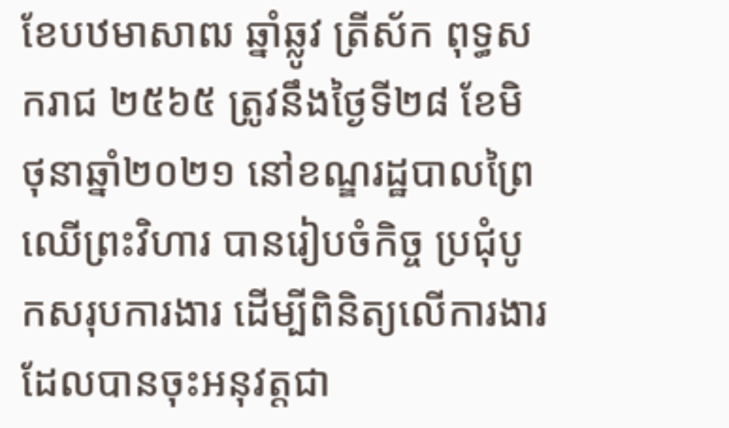ខែបឋមាសាឍ ឆ្នាំឆ្លូវ ត្រីស័ក ពុទ្ធសករាជ ២៥៦៥ ត្រូវនឹងថ្ងៃទី២៨ ខែមិថុនាឆ្នាំ២០២១ នៅខណ្ឌរដ្ឋបាលព្រៃឈើព្រះវិហារ បានរៀបចំកិច្ច ប្រជុំបូកសរុបការងារ ដើម្បីពិនិត្យលើការងារដែលបានចុះអនុវត្តជា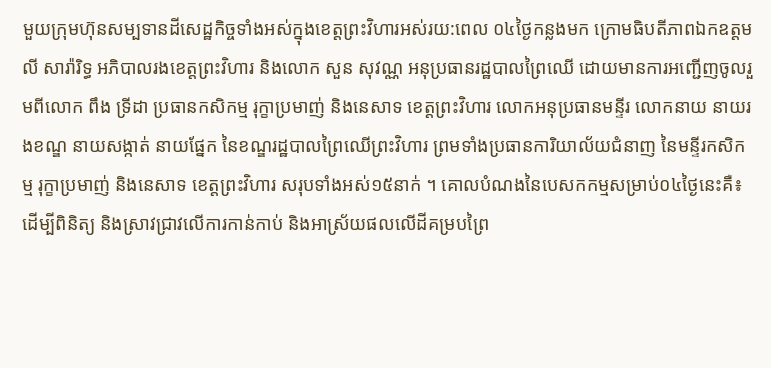មួយក្រុមហ៊ុនសម្បទានដីសេដ្ឋកិច្ចទាំងអស់ក្នុងខេត្តព្រះវិហារអស់រយ:ពេល ០៤ថ្ងៃកន្លងមក ក្រោមធិបតីភាពឯកឧត្តម លី សារ៉ារិទ្ធ អភិបាលរងខេត្តព្រះវិហារ និងលោក សួន សុវណ្ណ អនុប្រធានរដ្ឋបាលព្រៃឈើ ដោយមានការអញ្ជើញចូលរួមពីលោក ពឹង ទ្រីដា ប្រធានកសិកម្ម រុក្ខាប្រមាញ់ និងនេសាទ ខេត្តព្រះវិហារ លោកអនុប្រធានមន្ទីរ លោកនាយ នាយរងខណ្ឌ នាយសង្កាត់ នាយផ្នែក នៃខណ្ឌរដ្ឋបាលព្រៃឈើព្រះវិហារ ព្រមទាំងប្រធានការិយាល័យជំនាញ នៃមន្ទីរកសិកម្ម រុក្ខាប្រមាញ់ និងនេសាទ ខេត្តព្រះវិហារ សរុបទាំងអស់១៥នាក់ ។ គោលបំណងនៃបេសកកម្មសម្រាប់០៤ថ្ងៃនេះគឺ៖ ដើម្បីពិនិត្យ និងស្រាវជ្រាវលើការកាន់កាប់ និងអាស្រ័យផលលើដីគម្របព្រៃ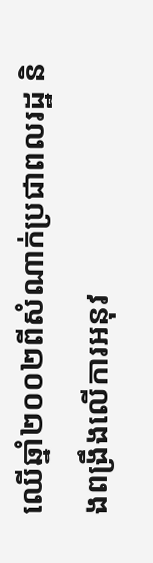ឈើឆ្នាំ២០០២ពីសំណាក់ប្រជាពលរដ្ឋ និងពង្រឹងលើការអនុវ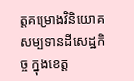ត្តគម្រោងវិនិយោគសម្បទានដីសេដ្ឋកិច្ច ក្នុងខេត្ត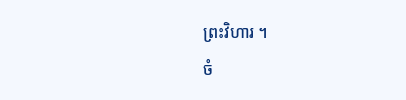ព្រះវិហារ ។
ចំ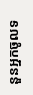នួនអ្នកចូលទ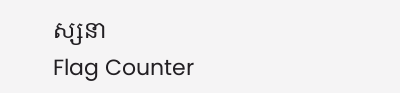ស្សនា
Flag Counter